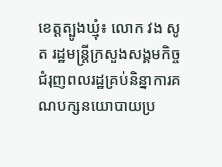ខេត្តត្បូងឃ្មុំ៖ លោក វង សូត រដ្ឋមន្ត្រីក្រសួងសង្គមកិច្ច ជំរុញពលរដ្ឋគ្រប់និន្នាការគណបក្សនយោបាយប្រ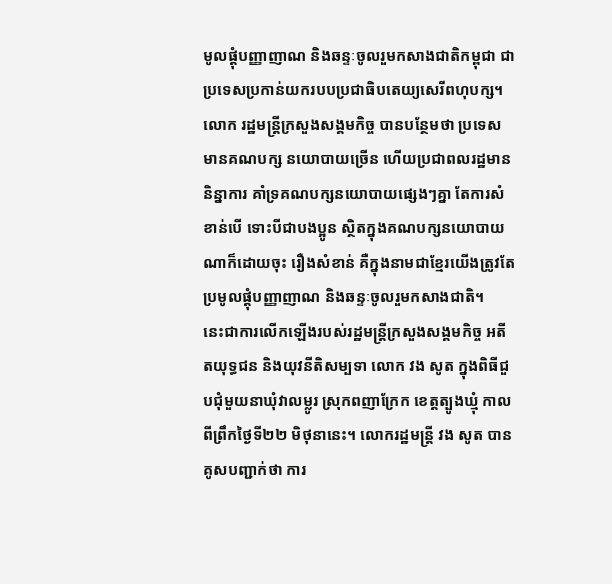មូលផ្តុំបញ្ញាញាណ និងឆន្ទៈចូលរួមកសាងជាតិកម្ពុជា ជាប្រទេសប្រកាន់យករបបប្រជាធិបតេយ្យសេរីពហុបក្ស។
លោក រដ្ឋមន្ត្រីក្រសួងសង្គមកិច្ច បានបន្ថែមថា ប្រទេសមានគណបក្ស នយោបាយច្រើន ហើយប្រជាពលរដ្ឋមាននិន្នាការ គាំទ្រគណបក្សនយោបាយផ្សេងៗគ្នា តែការសំខាន់បើ ទោះបីជាបងប្អូន ស្ថិតក្នុងគណបក្សនយោបាយណាក៏ដោយចុះ រឿងសំខាន់ គឺក្នុងនាមជាខ្មែរយើងត្រូវតែ ប្រមូលផ្តុំបញ្ញាញាណ និងឆន្ទៈចូលរួមកសាងជាតិ។
នេះជាការលើកឡើងរបស់រដ្ឋមន្ត្រីក្រសួងសង្គមកិច្ច អតីតយុទ្ធជន និងយុវនីតិសម្បទា លោក វង សូត ក្នុងពិធីជួបជុំមួយនាឃុំវាលម្លូរ ស្រុកពញាក្រែក ខេត្តត្បូងឃ្មុំ កាលពីព្រឹកថ្ងៃទី២២ មិថុនានេះ។ លោករដ្ឋមន្ត្រី វង សូត បានគូសបញ្ជាក់ថា ការ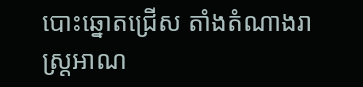បោះឆ្នោតជ្រើស តាំងតំណាងរាស្ត្រអាណ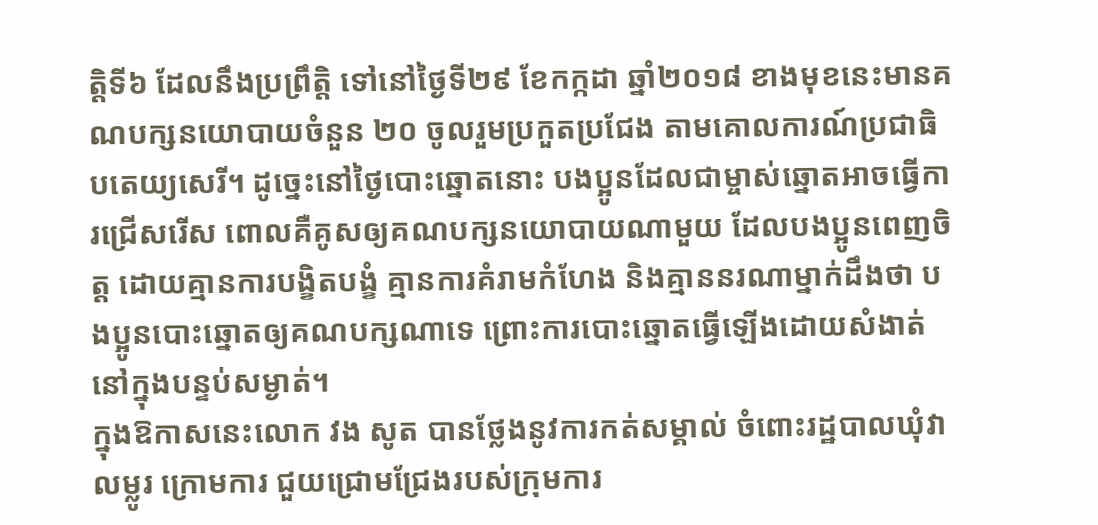ត្តិទី៦ ដែលនឹងប្រព្រឹត្តិ ទៅនៅថ្ងៃទី២៩ ខែកក្កដា ឆ្នាំ២០១៨ ខាងមុខនេះមានគណបក្សនយោបាយចំនួន ២០ ចូលរួមប្រកួតប្រជែង តាមគោលការណ៍ប្រជាធិបតេយ្យសេរី។ ដូច្នេះនៅថ្ងៃបោះឆ្នោតនោះ បងប្អូនដែលជាម្ចាស់ឆ្នោតអាចធ្វើការជ្រើសរើស ពោលគឺគូសឲ្យគណបក្សនយោបាយណាមួយ ដែលបងប្អូនពេញចិត្ត ដោយគ្មានការបង្ខិតបង្ខំ គ្មានការគំរាមកំហែង និងគ្មាននរណាម្នាក់ដឹងថា បងប្អូនបោះឆ្នោតឲ្យគណបក្សណាទេ ព្រោះការបោះឆ្នោតធ្វើឡើងដោយសំងាត់ នៅក្នុងបន្ទប់សម្ងាត់។
ក្នុងឱកាសនេះលោក វង សូត បានថ្លែងនូវការកត់សម្គាល់ ចំពោះរដ្ឋបាលឃុំវាលម្លូរ ក្រោមការ ជួយជ្រោមជ្រែងរបស់ក្រុមការ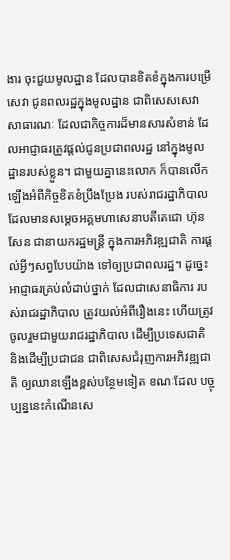ងារ ចុះជួយមូលដ្ឋាន ដែលបានខិតខំក្នុងការបម្រើសេវា ជូនពលរដ្ឋក្នុងមូលដ្ឋាន ជាពិសេសសេវាសាធារណៈ ដែលជាកិច្ចការដ៏មានសារសំខាន់ ដែលអាជ្ញាធរត្រូវផ្តល់ជូនប្រជាពលរដ្ឋ នៅក្នុងមូលដ្ឋានរបស់ខ្លួន។ ជាមួយគ្នានេះលោក ក៏បានលើកឡើងអំពីកិច្ចខិតខំប្រឹងប្រែង របស់រាជរដ្ឋាភិបាលដែលមានសម្តេចអគ្គមហាសេនាបតីតេជោ ហ៊ុន សែន ជានាយករដ្ឋមន្ត្រី ក្នុងការអភិវឌ្ឍជាតិ ការផ្តល់អ្វីៗសព្វបែបយ៉ាង ទៅឲ្យប្រជាពលរដ្ឋ។ ដូច្នេះអាជ្ញាធរគ្រប់លំដាប់ថ្នាក់ ដែលជាសេនាធិការ របស់រាជរដ្ឋាភិបាល ត្រូវយល់អំពីរឿងនេះ ហើយត្រូវចូលរួមជាមួយរាជរដ្ឋាភិបាល ដើម្បីប្រទេសជាតិ និងដើម្បីប្រជាជន ជាពិសេសជំរុញការអភិវឌ្ឍជាតិ ឲ្យឈានឡើងខ្ពស់បន្ថែមទៀត ខណៈដែល បច្ចុប្បន្ននេះកំណើនសេ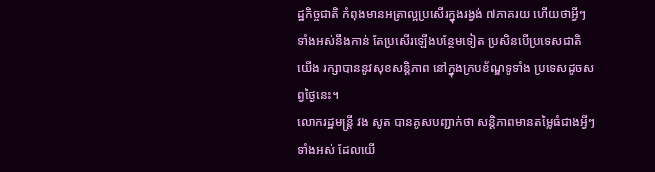ដ្ឋកិច្ចជាតិ កំពុងមានអត្រាល្អប្រសើរក្នុងរង្វង់ ៧ភាគរយ ហើយថាអ្វីៗទាំងអស់នឹងកាន់ តែប្រសើរឡើងបន្ថែមទៀត ប្រសិនបើប្រទេសជាតិយើង រក្សាបាននូវសុខសន្តិភាព នៅក្នុងក្របខ័ណ្ឌទូទាំង ប្រទេសដូចសព្វថ្ងៃនេះ។
លោករដ្ឋមន្ត្រី វង សូត បានគូសបញ្ជាក់ថា សន្តិភាពមានតម្លៃធំជាងអ្វីៗទាំងអស់ ដែលយើ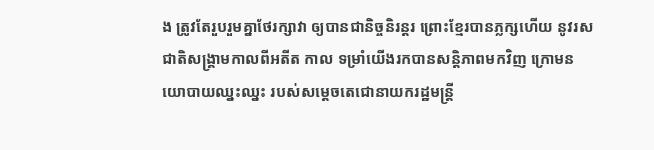ង ត្រូវតែរួបរួមគ្នាថែរក្សាវា ឲ្យបានជានិច្ចនិរន្តរ ព្រោះខ្មែរបានភ្លក្សហើយ នូវរសជាតិសង្គ្រាមកាលពីអតីត កាល ទម្រាំយើងរកបានសន្តិភាពមកវិញ ក្រោមនយោបាយឈ្នះឈ្នះ របស់សម្តេចតេជោនាយករដ្ឋមន្ត្រី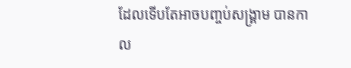ដែលទើបតែអាចបញ្ចប់សង្គ្រាម បានកាល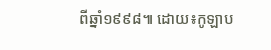ពីឆ្នាំ១៩៩៨៕ ដោយ៖កូឡាប